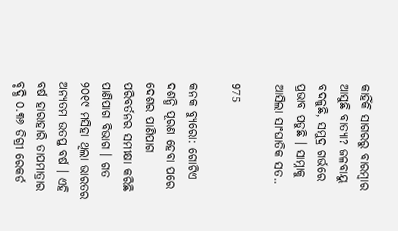କାହିଁକି ସାଗରରୁ ବାରମ୍ବାର ଆସୁଛି ବାତ୍ୟା? ଜଳବାୟୁ ବଦଳୁଛି, ସମୁଦ୍ର ଗର୍ଭରେ ପ୍ରଭାବ ପଡୁଛି । ସାମ୍ନାକୁ ଆସିଲା ସାଂଘାତିକ ସତ..

975

କନକ ବ୍ୟୁରୋ: ଗୋଟିଏ ଦଶନ୍ଧି ପୂରଣ ହେବା ପରେ ଦେଶର ପାଣିପାଗ ପରିବର୍ତନର ସମୀକ୍ଷା କରିଛି ପାଣିପାଗ ବିଭାଗ । ଗତ ୨୦୧୯ ମସିହା ଥିଲା ଭାରତର ଅନ୍ୟତମ ଉତପ୍ତ ବର୍ଷ । ଏହି ବର୍ଷ ହାରାହାରି ତାପମାତ୍ରାର ବୃଦ୍ଧି ୦.୩୬ ଡିଗ୍ରୀ ରେକର୍ଡ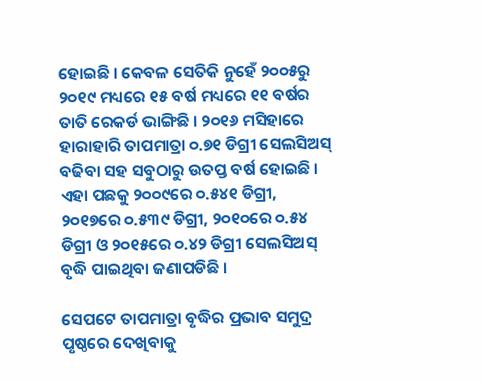ହୋଇଛି । କେବଳ ସେତିକି ନୁହେଁ ୨୦୦୫ରୁ ୨୦୧୯ ମଧ୍ୟରେ ୧୫ ବର୍ଷ ମଧ୍ୟରେ ୧୧ ବର୍ଷର ତାତି ରେକର୍ଡ ଭାଙ୍ଗିଛି । ୨୦୧୬ ମସିହାରେ ହାରାହାରି ତାପମାତ୍ରା ୦.୭୧ ଡିଗ୍ରୀ ସେଲସିଅସ୍ ବଢିବା ସହ ସବୁଠାରୁ ଉତପ୍ତ ବର୍ଷ ହୋଇଛି । ଏହା ପଛକୁ ୨୦୦୯ରେ ୦.୫୪୧ ଡିଗ୍ରୀ, ୨୦୧୭ରେ ୦.୫୩୯ ଡିଗ୍ରୀ, ୨୦୧୦ରେ ୦.୫୪ ଡିଗ୍ରୀ ଓ ୨୦୧୫ରେ ୦.୪୨ ଡିଗ୍ରୀ ସେଲସିଅସ୍ ବୃଦ୍ଧି ପାଇଥିବା ଜଣାପଡିଛି ।

ସେପଟେ ତାପମାତ୍ରା ବୃଦ୍ଧିର ପ୍ରଭାବ ସମୁଦ୍ର ପୃଷ୍ଠରେ ଦେଖିବାକୁ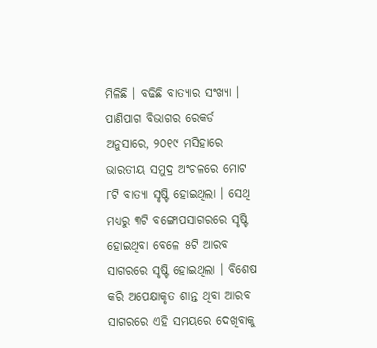ମିଳିଛି । ବଢିଛି ବାତ୍ୟାର ସଂଖ୍ୟା । ପାଣିପାଗ ବିଭାଗର ରେକର୍ଡ ଅନୁସାରେ, ୨୦୧୯ ମସିହାରେ ଭାରତୀୟ ସମୁଦ୍ର ଅଂଚଳରେ ମୋଟ ୮ଟି ବାତ୍ୟା ସୃଷ୍ଟି ହୋଇଥିଲା । ସେଥି ମଧ୍ୟରୁ ୩ଟି ବଙ୍ଗୋପସାଗରରେ ସୃଷ୍ଟି ହୋଇଥିବା ବେଳେ ୫ଟି ଆରବ ସାଗରରେ ସୃଷ୍ଟି ହୋଇଥିଲା । ବିଶେଷ କରି ଅପେକ୍ଷାକୃତ ଶାନ୍ତ ଥିବା ଆରବ ସାଗରରେ ଏହି ସମୟରେ ଦେଖିବାକୁ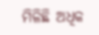ମିଳିଛି ଅଧିକ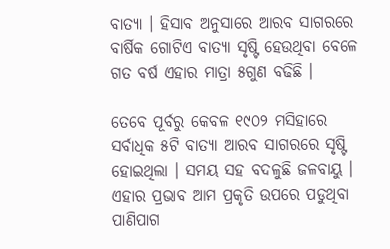ବାତ୍ୟା । ହିସାବ ଅନୁସାରେ ଆରବ ସାଗରରେ ବାର୍ଷିକ ଗୋଟିଏ ବାତ୍ୟା ସୃଷ୍ଟି ହେଉଥିବା ବେଳେ ଗତ ବର୍ଷ ଏହାର ମାତ୍ରା ୫ଗୁଣ ବଢିଛି ।

ତେବେ ପୂର୍ବରୁ କେବଳ ୧୯୦୨ ମସିହାରେ ସର୍ବାଧିକ ୫ଟି ବାତ୍ୟା ଆରବ ସାଗରରେ ସୃଷ୍ଟି ହୋଇଥିଲା । ସମୟ ସହ ବଦଳୁଛି ଜଳବାୟୁ । ଏହାର ପ୍ରଭାବ ଆମ ପ୍ରକୃତି ଉପରେ ପଡୁଥିବା ପାଣିପାଗ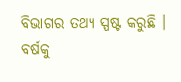ବିଭାଗର ତଥ୍ୟ ସ୍ପଷ୍ଟ କରୁଛି । ବର୍ଷକୁ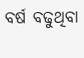ବର୍ଷ ବଢୁଥିବା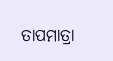ତାପମାତ୍ରା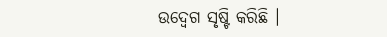ଉଦ୍ବେଗ ସୃଷ୍ଟି କରିଛି ।